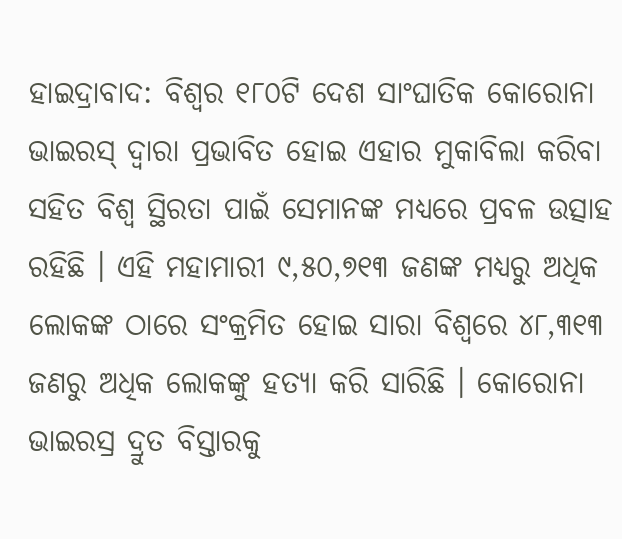ହାଇଦ୍ରାବାଦ: ବିଶ୍ୱର ୧୮୦ଟି ଦେଶ ସାଂଘାତିକ କୋରୋନା ଭାଇରସ୍ ଦ୍ୱାରା ପ୍ରଭାବିତ ହୋଇ ଏହାର ମୁକାବିଲା କରିବା ସହିତ ବିଶ୍ୱ ସ୍ଥିରତା ପାଇଁ ସେମାନଙ୍କ ମଧ୍ୟରେ ପ୍ରବଳ ଉତ୍ସାହ ରହିଛି । ଏହି ମହାମାରୀ ୯,୫୦,୭୧୩ ଜଣଙ୍କ ମଧ୍ୟରୁ ଅଧିକ ଲୋକଙ୍କ ଠାରେ ସଂକ୍ରମିତ ହୋଇ ସାରା ବିଶ୍ୱରେ ୪୮,୩୧୩ ଜଣରୁ ଅଧିକ ଲୋକଙ୍କୁ ହତ୍ୟା କରି ସାରିଛି । କୋରୋନା ଭାଇରସ୍ର ଦ୍ରୁତ ବିସ୍ତାରକୁ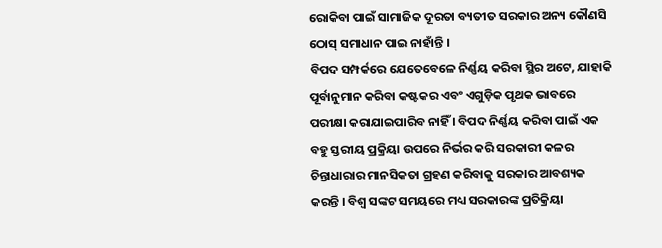ରୋକିବା ପାଇଁ ସାମାଜିକ ଦୂରତା ବ୍ୟତୀତ ସରକାର ଅନ୍ୟ କୌଣସି ଠୋସ୍ ସମାଧାନ ପାଇ ନାହାଁନ୍ତି ।
ବିପଦ ସମ୍ପର୍କରେ ଯେତେବେଳେ ନିର୍ଣ୍ଣୟ କରିବା ସ୍ଥିର ଅଟେ, ଯାହାକି ପୂର୍ବାନୁମାନ କରିବା କଷ୍ଟକର ଏବଂ ଏଗୁଡ଼ିକ ପୃଥକ ଭାବରେ ପରୀକ୍ଷା କରାଯାଇପାରିବ ନାହିଁ । ବିପଦ ନିର୍ଣ୍ଣୟ କରିବା ପାଇଁ ଏକ ବହୁ ସ୍ତରୀୟ ପ୍ରକ୍ରିୟା ଉପରେ ନିର୍ଭର କରି ସରକାରୀ କଳର ଚିନ୍ତାଧାରାର ମାନସିକତା ଗ୍ରହଣ କରିବାକୁ ସରକାର ଆବଶ୍ୟକ କରନ୍ତି । ବିଶ୍ୱ ସଙ୍କଟ ସମୟରେ ମଧ୍ୟ ସରକାରଙ୍କ ପ୍ରତିକ୍ରିୟା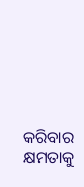କରିବାର କ୍ଷମତାକୁ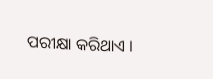ପରୀକ୍ଷା କରିଥାଏ ।